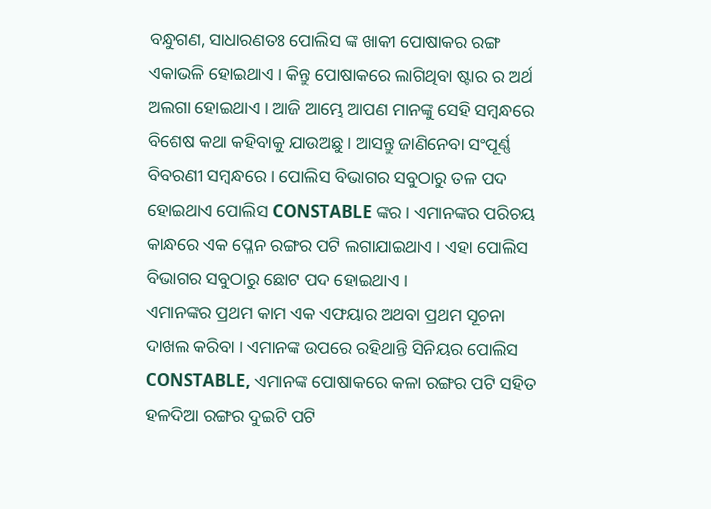ବନ୍ଧୁଗଣ, ସାଧାରଣତଃ ପୋଲିସ ଙ୍କ ଖାକୀ ପୋଷାକର ରଙ୍ଗ ଏକାଭଳି ହୋଇଥାଏ । କିନ୍ତୁ ପୋଷାକରେ ଲାଗିଥିବା ଷ୍ଟାର ର ଅର୍ଥ ଅଲଗା ହୋଇଥାଏ । ଆଜି ଆମ୍ଭେ ଆପଣ ମାନଙ୍କୁ ସେହି ସମ୍ବନ୍ଧରେ ବିଶେଷ କଥା କହିବାକୁ ଯାଉଅଛୁ । ଆସନ୍ତୁ ଜାଣିନେବା ସଂପୂର୍ଣ୍ଣ ବିବରଣୀ ସମ୍ବନ୍ଧରେ । ପୋଲିସ ବିଭାଗର ସବୁଠାରୁ ତଳ ପଦ ହୋଇଥାଏ ପୋଲିସ CONSTABLE ଙ୍କର । ଏମାନଙ୍କର ପରିଚୟ କାନ୍ଧରେ ଏକ ପ୍ଳେନ ରଙ୍ଗର ପଟି ଲଗାଯାଇଥାଏ । ଏହା ପୋଲିସ ବିଭାଗର ସବୁଠାରୁ ଛୋଟ ପଦ ହୋଇଥାଏ ।
ଏମାନଙ୍କର ପ୍ରଥମ କାମ ଏକ ଏଫୟାର ଅଥବା ପ୍ରଥମ ସୂଚନା ଦାଖଲ କରିବା । ଏମାନଙ୍କ ଉପରେ ରହିଥାନ୍ତି ସିନିୟର ପୋଲିସ CONSTABLE, ଏମାନଙ୍କ ପୋଷାକରେ କଳା ରଙ୍ଗର ପଟି ସହିତ ହଳଦିଆ ରଙ୍ଗର ଦୁଇଟି ପଟି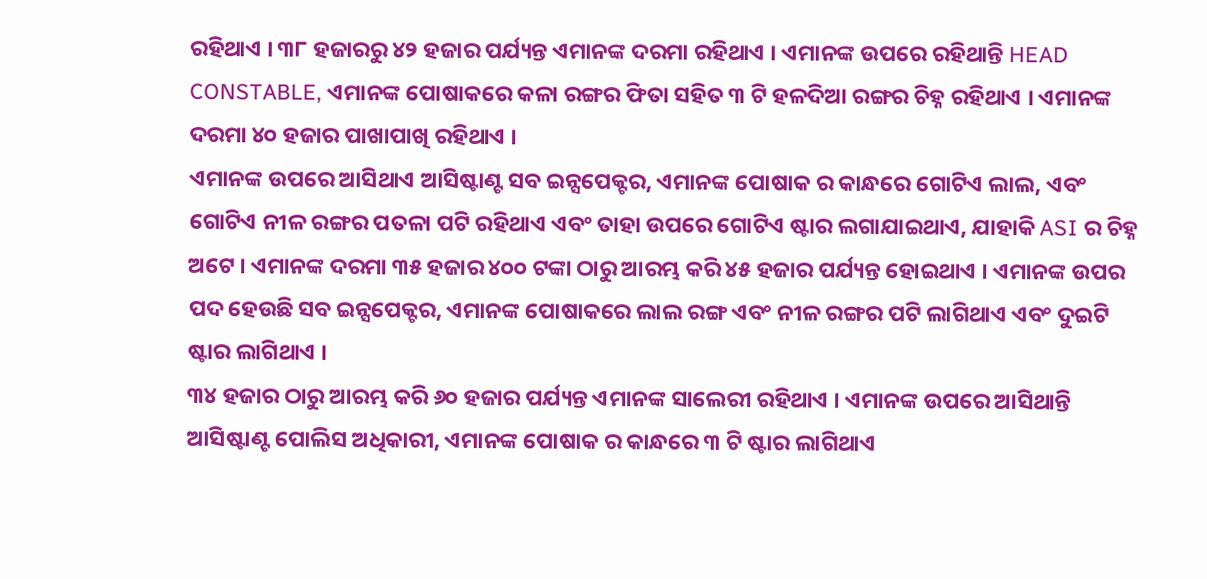ରହିଥାଏ । ୩୮ ହଜାରରୁ ୪୨ ହଜାର ପର୍ଯ୍ୟନ୍ତ ଏମାନଙ୍କ ଦରମା ରହିଥାଏ । ଏମାନଙ୍କ ଉପରେ ରହିଥାନ୍ତି HEAD CONSTABLE, ଏମାନଙ୍କ ପୋଷାକରେ କଳା ରଙ୍ଗର ଫିତା ସହିତ ୩ ଟି ହଳଦିଆ ରଙ୍ଗର ଚିହ୍ନ ରହିଥାଏ । ଏମାନଙ୍କ ଦରମା ୪୦ ହଜାର ପାଖାପାଖି ରହିଥାଏ ।
ଏମାନଙ୍କ ଉପରେ ଆସିଥାଏ ଆସିଷ୍ଟାଣ୍ଟ ସବ ଇନ୍ସପେକ୍ଟର, ଏମାନଙ୍କ ପୋଷାକ ର କାନ୍ଧରେ ଗୋଟିଏ ଲାଲ, ଏବଂ ଗୋଟିଏ ନୀଳ ରଙ୍ଗର ପତଳା ପଟି ରହିଥାଏ ଏବଂ ତାହା ଉପରେ ଗୋଟିଏ ଷ୍ଟାର ଲଗାଯାଇଥାଏ, ଯାହାକି ASI ର ଚିହ୍ନ ଅଟେ । ଏମାନଙ୍କ ଦରମା ୩୫ ହଜାର ୪୦୦ ଟଙ୍କା ଠାରୁ ଆରମ୍ଭ କରି ୪୫ ହଜାର ପର୍ଯ୍ୟନ୍ତ ହୋଇଥାଏ । ଏମାନଙ୍କ ଉପର ପଦ ହେଉଛି ସବ ଇନ୍ସପେକ୍ଟର, ଏମାନଙ୍କ ପୋଷାକରେ ଲାଲ ରଙ୍ଗ ଏବଂ ନୀଳ ରଙ୍ଗର ପଟି ଲାଗିଥାଏ ଏବଂ ଦୁଇଟି ଷ୍ଟାର ଲାଗିଥାଏ ।
୩୪ ହଜାର ଠାରୁ ଆରମ୍ଭ କରି ୬୦ ହଜାର ପର୍ଯ୍ୟନ୍ତ ଏମାନଙ୍କ ସାଲେରୀ ରହିଥାଏ । ଏମାନଙ୍କ ଉପରେ ଆସିଥାନ୍ତି ଆସିଷ୍ଟାଣ୍ଟ ପୋଲିସ ଅଧିକାରୀ, ଏମାନଙ୍କ ପୋଷାକ ର କାନ୍ଧରେ ୩ ଟି ଷ୍ଟାର ଲାଗିଥାଏ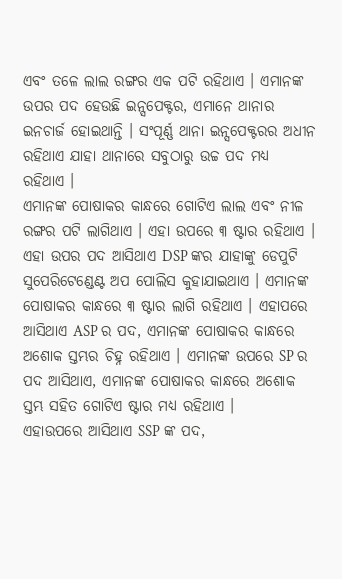ଏବଂ ତଳେ ଲାଲ ରଙ୍ଗର ଏକ ପଟି ରହିଥାଏ । ଏମାନଙ୍କ ଉପର ପଦ ହେଉଛି ଇନ୍ସପେକ୍ଟର, ଏମାନେ ଥାନାର ଇନଚାର୍ଜ ହୋଇଥାନ୍ତି । ସଂପୂର୍ଣ୍ଣ ଥାନା ଇନ୍ସପେକ୍ଟରର ଅଧୀନ ରହିଥାଏ ଯାହା ଥାନାରେ ସବୁଠାରୁ ଉଚ୍ଚ ପଦ ମଧ୍ୟ ରହିଥାଏ ।
ଏମାନଙ୍କ ପୋଷାକର କାନ୍ଧରେ ଗୋଟିଏ ଲାଲ ଏବଂ ନୀଳ ରଙ୍ଗର ପଟି ଲାଗିଥାଏ । ଏହା ଉପରେ ୩ ଷ୍ଟାର ରହିଥାଏ । ଏହା ଉପର ପଦ ଆସିଥାଏ DSP ଙ୍କର ଯାହାଙ୍କୁ ଡେପୁଟି ସୁପେରିଟେଣ୍ଡେଣ୍ଟ ଅପ ପୋଲିସ କୁହାଯାଇଥାଏ । ଏମାନଙ୍କ ପୋଷାକର କାନ୍ଧରେ ୩ ଷ୍ଟାର ଲାଗି ରହିଥାଏ । ଏହାପରେ ଆସିଥାଏ ASP ର ପଦ, ଏମାନଙ୍କ ପୋଷାକର କାନ୍ଧରେ ଅଶୋକ ସ୍ତମ୍ଭର ଚିହ୍ନ ରହିଥାଏ । ଏମାନଙ୍କ ଉପରେ SP ର ପଦ ଆସିଥାଏ, ଏମାନଙ୍କ ପୋଷାକର କାନ୍ଧରେ ଅଶୋକ ସ୍ତମ୍ଭ ସହିତ ଗୋଟିଏ ଷ୍ଟାର ମଧ୍ୟ ରହିଥାଏ ।
ଏହାଉପରେ ଆସିଥାଏ SSP ଙ୍କ ପଦ,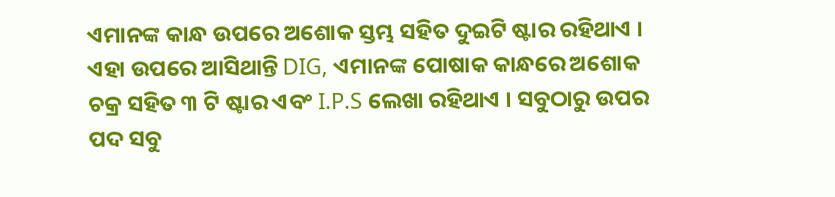ଏମାନଙ୍କ କାନ୍ଧ ଉପରେ ଅଶୋକ ସ୍ତମ୍ଭ ସହିତ ଦୁଇଟି ଷ୍ଟାର ରହିଥାଏ । ଏହା ଉପରେ ଆସିଥାନ୍ତି DIG, ଏମାନଙ୍କ ପୋଷାକ କାନ୍ଧରେ ଅଶୋକ ଚକ୍ର ସହିତ ୩ ଟି ଷ୍ଟାର ଏବଂ I.P.S ଲେଖା ରହିଥାଏ । ସବୁଠାରୁ ଉପର ପଦ ସବୁ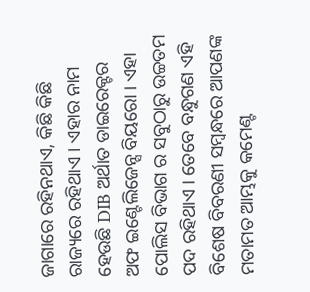ଜାଗାରେ ରହିନଥାଏ, କିଛି କିଛି ରାଜ୍ୟରେ ରହିଥାଏ । ଏହାର ନାମ ହେଉଛି DIB ଅର୍ଥାତ ଡାଇରେକ୍ଟର ଅଫ ଇଣ୍ଟେଲିଜେନ୍ସ ବିୟରୋ । ଏହା ପୋଲିସ ବିଭାଗ ର ସବୁଠାରୁ ଉଚ୍ଚତମ ପଦ ରହିଥାଏ । ତେବେ ବନ୍ଧୁଗଣ ଏହି ବିଶେଷ ବିବରଣୀ ସମ୍ବନ୍ଧରେ ଆପଣଙ୍କ ମତାମତ ଆମ୍ଭକୁ କମେଣ୍ଟ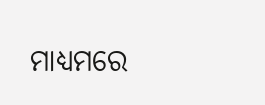ମାଧ୍ୟମରେ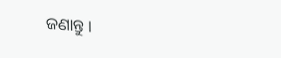ଜଣାନ୍ତୁ ।